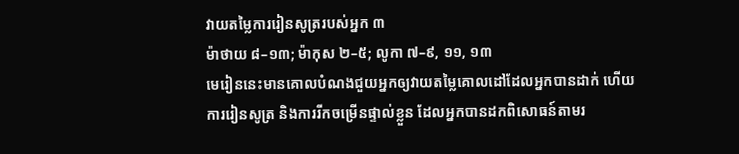វាយតម្លៃការរៀនសូត្ររបស់អ្នក ៣
ម៉ាថាយ ៨–១៣; ម៉ាកុស ២–៥; លូកា ៧–៩, ១១, ១៣
មេរៀននេះមានគោលបំណងជួយអ្នកឲ្យវាយតម្លៃគោលដៅដែលអ្នកបានដាក់ ហើយការរៀនសូត្រ និងការរីកចម្រើនផ្ទាល់ខ្លួន ដែលអ្នកបានដកពិសោធន៍តាមរ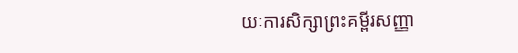យៈការសិក្សាព្រះគម្ពីរសញ្ញា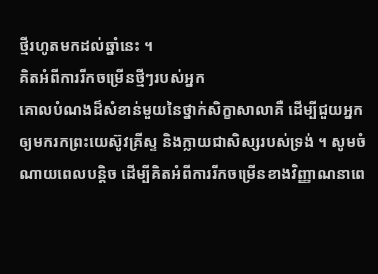ថ្មីរហូតមកដល់ឆ្នាំនេះ ។
គិតអំពីការរីកចម្រើនថ្មីៗរបស់អ្នក
គោលបំណងដ៏សំខាន់មួយនៃថ្នាក់សិក្ខាសាលាគឺ ដើម្បីជួយអ្នកឲ្យមករកព្រះយេស៊ូវគ្រីស្ទ និងក្លាយជាសិស្សរបស់ទ្រង់ ។ សូមចំណាយពេលបន្តិច ដើម្បីគិតអំពីការរីកចម្រើនខាងវិញ្ញាណនាពេ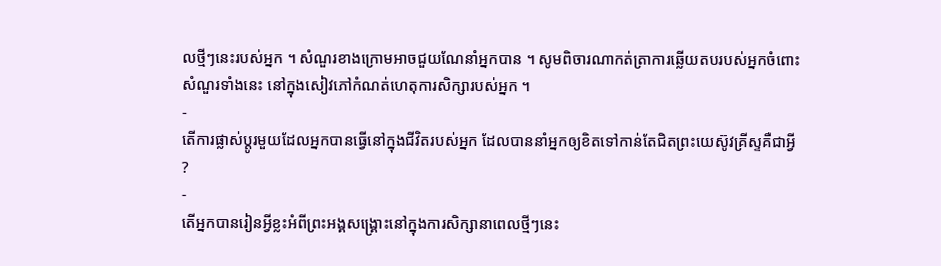លថ្មីៗនេះរបស់អ្នក ។ សំណួរខាងក្រោមអាចជួយណែនាំអ្នកបាន ។ សូមពិចារណាកត់ត្រាការឆ្លើយតបរបស់អ្នកចំពោះសំណួរទាំងនេះ នៅក្នុងសៀវភៅកំណត់ហេតុការសិក្សារបស់អ្នក ។
-
តើការផ្លាស់ប្តូរមួយដែលអ្នកបានធ្វើនៅក្នុងជីវិតរបស់អ្នក ដែលបាននាំអ្នកឲ្យខិតទៅកាន់តែជិតព្រះយេស៊ូវគ្រីស្ទគឺជាអ្វី ?
-
តើអ្នកបានរៀនអ្វីខ្លះអំពីព្រះអង្គសង្គ្រោះនៅក្នុងការសិក្សានាពេលថ្មីៗនេះ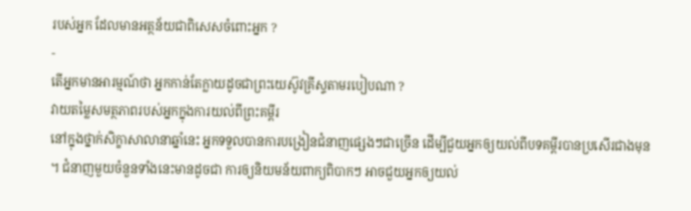របស់អ្នក ដែលមានអត្ថន័យជាពិសេសចំពោះអ្នក ?
-
តើអ្នកមានអារម្មណ៍ថា អ្នកកាន់តែក្លាយដូចជាព្រះយេស៊ូវគ្រីស្ទតាមរបៀបណា ?
វាយតម្លៃសមត្ថភាពរបស់អ្នកក្នុងការយល់ពីព្រះគម្ពីរ
នៅក្នុងថ្នាក់សិក្ខាសាលានាឆ្នាំនេះ អ្នកទទួលបានការបង្រៀនជំនាញផ្សេងៗជាច្រើន ដើម្បីជួយអ្នកឲ្យយល់ពីបទគម្ពីរបានប្រសើរជាងមុន ។ ជំនាញមួយចំនួនទាំងនេះមានដូចជា ការឲ្យនិយមន័យពាក្យពិបាកៗ អាចជួយអ្នកឲ្យយល់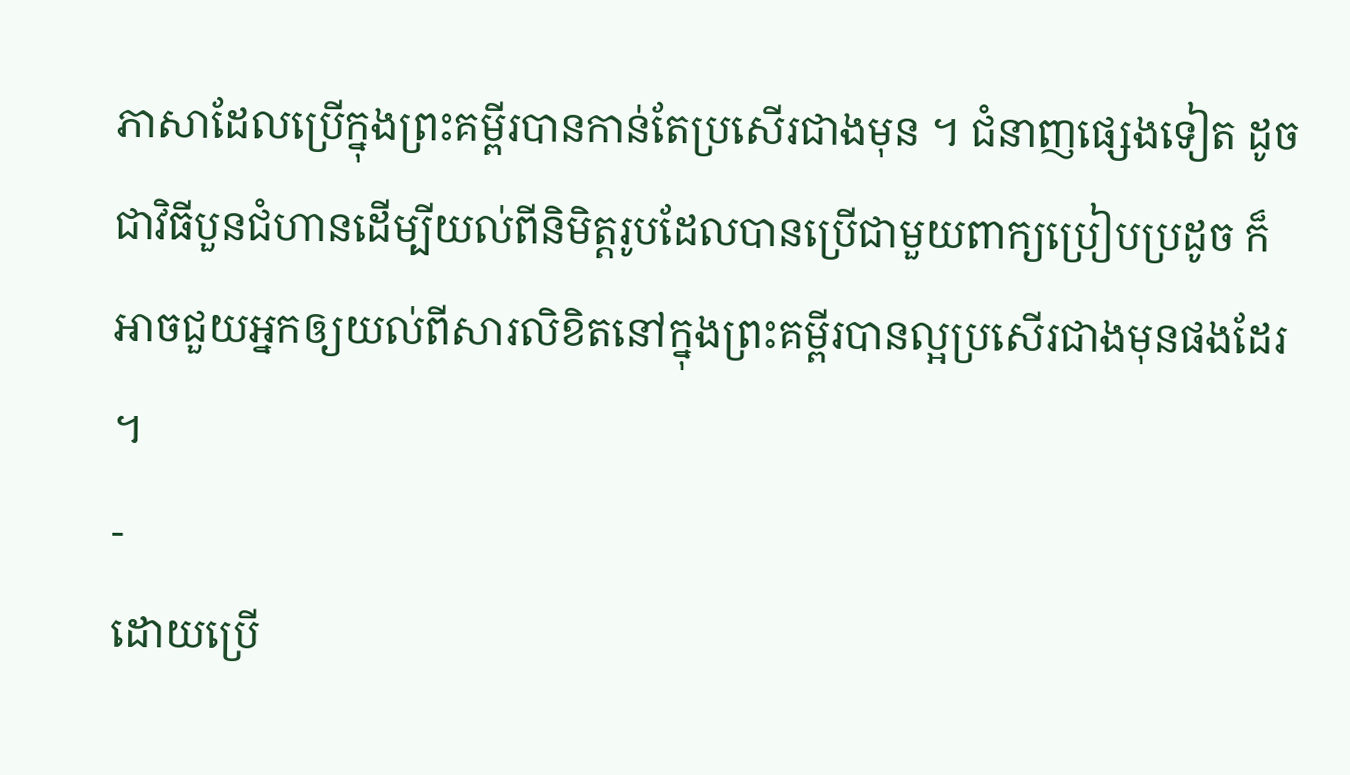ភាសាដែលប្រើក្នុងព្រះគម្ពីរបានកាន់តែប្រសើរជាងមុន ។ ជំនាញផ្សេងទៀត ដូចជាវិធីបួនជំហានដើម្បីយល់ពីនិមិត្តរូបដែលបានប្រើជាមួយពាក្យប្រៀបប្រដូច ក៏អាចជួយអ្នកឲ្យយល់ពីសារលិខិតនៅក្នុងព្រះគម្ពីរបានល្អប្រសើរជាងមុនផងដែរ ។
-
ដោយប្រើ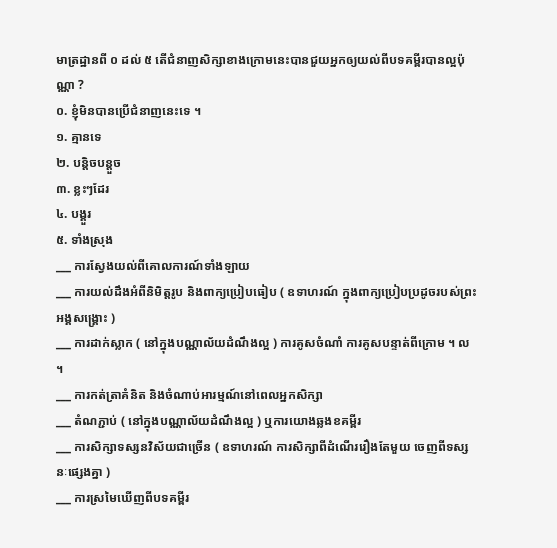មាត្រដ្ឋានពី ០ ដល់ ៥ តើជំនាញសិក្សាខាងក្រោមនេះបានជួយអ្នកឲ្យយល់ពីបទគម្ពីរបានល្អប៉ុណ្ណា ?
០. ខ្ញុំមិនបានប្រើជំនាញនេះទេ ។
១. គ្មានទេ
២. បន្តិចបន្តួច
៣. ខ្លះៗដែរ
៤. បង្គួរ
៥. ទាំងស្រុង
___ ការស្វែងយល់ពីគោលការណ៍ទាំងឡាយ
___ ការយល់ដឹងអំពីនិមិត្តរូប និងពាក្យប្រៀបធៀប ( ឧទាហរណ៍ ក្នុងពាក្យប្រៀបប្រដូចរបស់ព្រះអង្គសង្គ្រោះ )
___ ការដាក់ស្លាក ( នៅក្នុងបណ្ណាល័យដំណឹងល្អ ) ការគូសចំណាំ ការគូសបន្ទាត់ពីក្រោម ។ ល ។
___ ការកត់ត្រាគំនិត និងចំណាប់អារម្មណ៍នៅពេលអ្នកសិក្សា
___ តំណភ្ជាប់ ( នៅក្នុងបណ្ណាល័យដំណឹងល្អ ) ឬការយោងឆ្លងខគម្ពីរ
___ ការសិក្សាទស្សនវិស័យជាច្រើន ( ឧទាហរណ៍ ការសិក្សាពីដំណើររឿងតែមួយ ចេញពីទស្សនៈផ្សេងគ្នា )
___ ការស្រមៃឃើញពីបទគម្ពីរ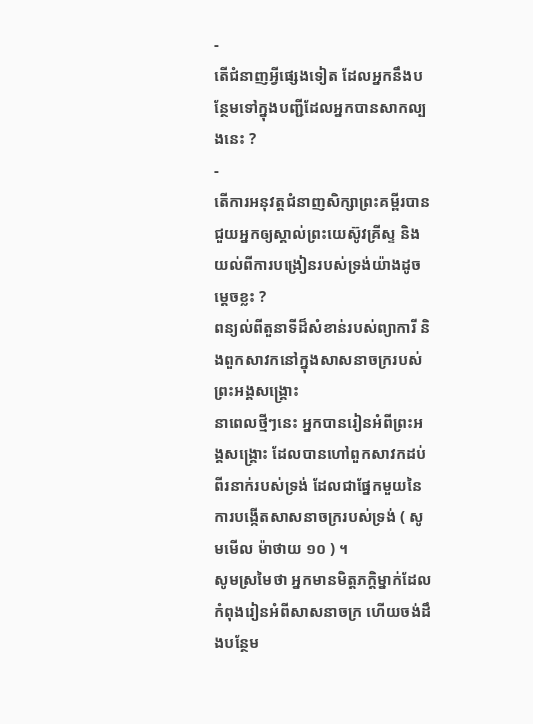-
តើជំនាញអ្វីផ្សេងទៀត ដែលអ្នកនឹងបន្ថែមទៅក្នុងបញ្ជីដែលអ្នកបានសាកល្បងនេះ ?
-
តើការអនុវត្តជំនាញសិក្សាព្រះគម្ពីរបានជួយអ្នកឲ្យស្គាល់ព្រះយេស៊ូវគ្រីស្ទ និងយល់ពីការបង្រៀនរបស់ទ្រង់យ៉ាងដូចម្តេចខ្លះ ?
ពន្យល់ពីតួនាទីដ៏សំខាន់របស់ព្យាការី និងពួកសាវកនៅក្នុងសាសនាចក្ររបស់ព្រះអង្គសង្គ្រោះ
នាពេលថ្មីៗនេះ អ្នកបានរៀនអំពីព្រះអង្គសង្គ្រោះ ដែលបានហៅពួកសាវកដប់ពីរនាក់របស់ទ្រង់ ដែលជាផ្នែកមួយនៃការបង្កើតសាសនាចក្ររបស់ទ្រង់ ( សូមមើល ម៉ាថាយ ១០ ) ។
សូមស្រមៃថា អ្នកមានមិត្តភក្តិម្នាក់ដែលកំពុងរៀនអំពីសាសនាចក្រ ហើយចង់ដឹងបន្ថែម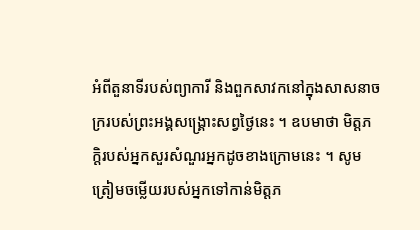អំពីតួនាទីរបស់ព្យាការី និងពួកសាវកនៅក្នុងសាសនាចក្ររបស់ព្រះអង្គសង្គ្រោះសព្វថ្ងៃនេះ ។ ឧបមាថា មិត្តភក្តិរបស់អ្នកសួរសំណួរអ្នកដូចខាងក្រោមនេះ ។ សូមត្រៀមចម្លើយរបស់អ្នកទៅកាន់មិត្តភ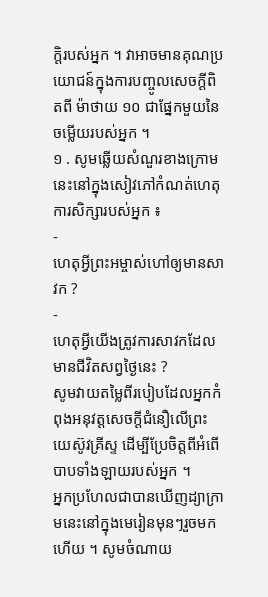ក្តិរបស់អ្នក ។ វាអាចមានគុណប្រយោជន៍ក្នុងការបញ្ចូលសេចក្ដីពិតពី ម៉ាថាយ ១០ ជាផ្នែកមួយនៃចម្លើយរបស់អ្នក ។
១ . សូមឆ្លើយសំណួរខាងក្រោមនេះនៅក្នុងសៀវភៅកំណត់ហេតុការសិក្សារបស់អ្នក ៖
-
ហេតុអ្វីព្រះអម្ចាស់ហៅឲ្យមានសាវក ?
-
ហេតុអ្វីយើងត្រូវការសាវកដែលមានជីវិតសព្វថ្ងៃនេះ ?
សូមវាយតម្លៃពីរបៀបដែលអ្នកកំពុងអនុវត្តសេចក្ដីជំនឿលើព្រះយេស៊ូវគ្រីស្ទ ដើម្បីប្រែចិត្តពីអំពើបាបទាំងឡាយរបស់អ្នក ។
អ្នកប្រហែលជាបានឃើញដ្យាក្រាមនេះនៅក្នុងមេរៀនមុនៗរួចមកហើយ ។ សូមចំណាយ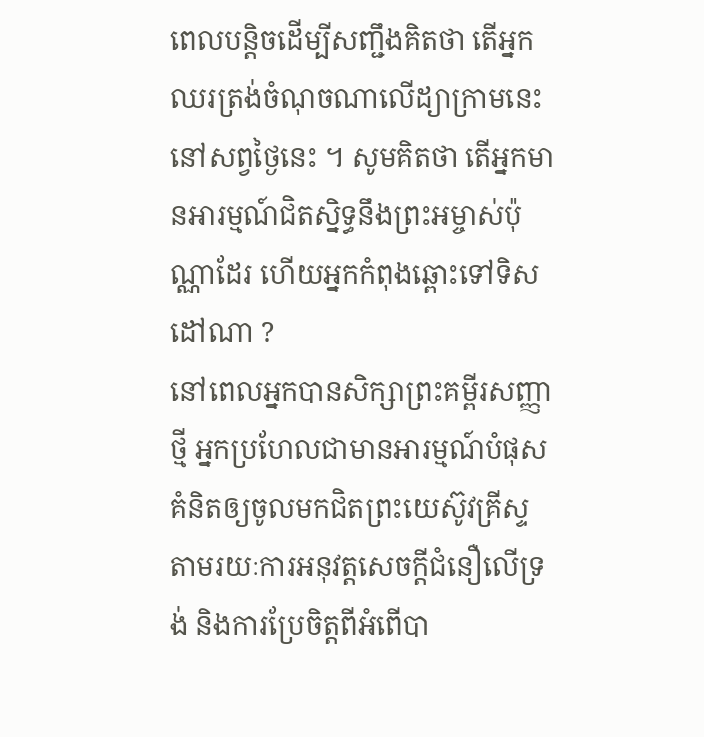ពេលបន្តិចដើម្បីសញ្ជឹងគិតថា តើអ្នកឈរត្រង់ចំណុចណាលើដ្យាក្រាមនេះនៅសព្វថ្ងៃនេះ ។ សូមគិតថា តើអ្នកមានអារម្មណ៍ជិតស្និទ្ធនឹងព្រះអម្ចាស់ប៉ុណ្ណាដែរ ហើយអ្នកកំពុងឆ្ពោះទៅទិសដៅណា ?
នៅពេលអ្នកបានសិក្សាព្រះគម្ពីរសញ្ញាថ្មី អ្នកប្រហែលជាមានអារម្មណ៍បំផុសគំនិតឲ្យចូលមកជិតព្រះយេស៊ូវគ្រីស្ទ តាមរយៈការអនុវត្តសេចក្តីជំនឿលើទ្រង់ និងការប្រែចិត្តពីអំពើបា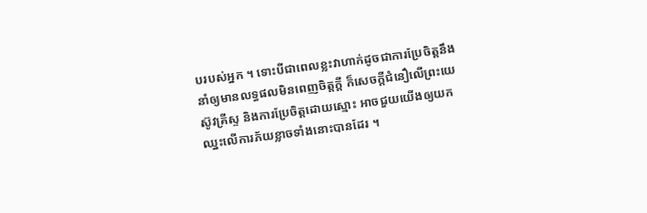បរបស់អ្នក ។ ទោះបីជាពេលខ្លះវាហាក់ដូចជាការប្រែចិត្តនឹងនាំឲ្យមានលទ្ធផលមិនពេញចិត្តក្តី ក៏សេចក្តីជំនឿលើព្រះយេស៊ូវគ្រីស្ទ និងការប្រែចិត្តដោយស្មោះ អាចជួយយើងឲ្យយកឈ្នះលើការភ័យខ្លាចទាំងនោះបានដែរ ។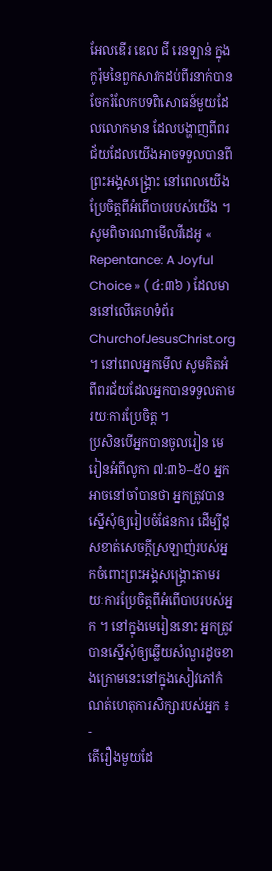អែលឌើរ ឌេល ជី រេនឡាន់ ក្នុងកូរ៉ុមនៃពួកសាវកដប់ពីរនាក់បានចែករំលែកបទពិសោធន៍មួយដែលលោកមាន ដែលបង្ហាញពីពរជ័យដែលយើងអាចទទួលបានពីព្រះអង្គសង្គ្រោះ នៅពេលយើងប្រែចិត្តពីអំពើបាបរបស់យើង ។ សូមពិចារណាមើលវីដេអូ « Repentance: A Joyful Choice » ( ៤:៣៦ ) ដែលមាននៅលើគេហទំព័រ ChurchofJesusChrist.org ។ នៅពេលអ្នកមើល សូមគិតអំពីពរជ័យដែលអ្នកបានទទួលតាមរយៈការប្រែចិត្ត ។
ប្រសិនបើអ្នកបានចូលរៀន មេរៀនអំពីលូកា ៧:៣៦–៥០ អ្នកអាចនៅចាំបានថា អ្នកត្រូវបានស្នើសុំឲ្យរៀបចំផែនការ ដើម្បីដុសខាត់សេចក្តីស្រឡាញ់របស់អ្នកចំពោះព្រះអង្គសង្រ្គោះតាមរយៈការប្រែចិត្តពីអំពើបាបរបស់អ្នក ។ នៅក្នុងមេរៀននោះ អ្នកត្រូវបានស្នើសុំឲ្យឆ្លើយសំណួរដូចខាងក្រោមនេះនៅក្នុងសៀវភៅកំណត់ហេតុការសិក្សារបស់អ្នក ៖
-
តើរឿងមួយដែ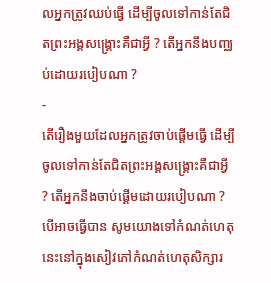លអ្នកត្រូវឈប់ធ្វើ ដើម្បីចូលទៅកាន់តែជិតព្រះអង្គសង្គ្រោះគឺជាអ្វី ? តើអ្នកនឹងបញ្ឈប់ដោយរបៀបណា ?
-
តើរឿងមួយដែលអ្នកត្រូវចាប់ផ្តើមធ្វើ ដើម្បីចូលទៅកាន់តែជិតព្រះអង្គសង្រ្គោះគឺជាអ្វី ? តើអ្នកនឹងចាប់ផ្ដើមដោយរបៀបណា ?
បើអាចធ្វើបាន សូមយោងទៅកំណត់ហេតុនេះនៅក្នុងសៀវភៅកំណត់ហេតុសិក្សារ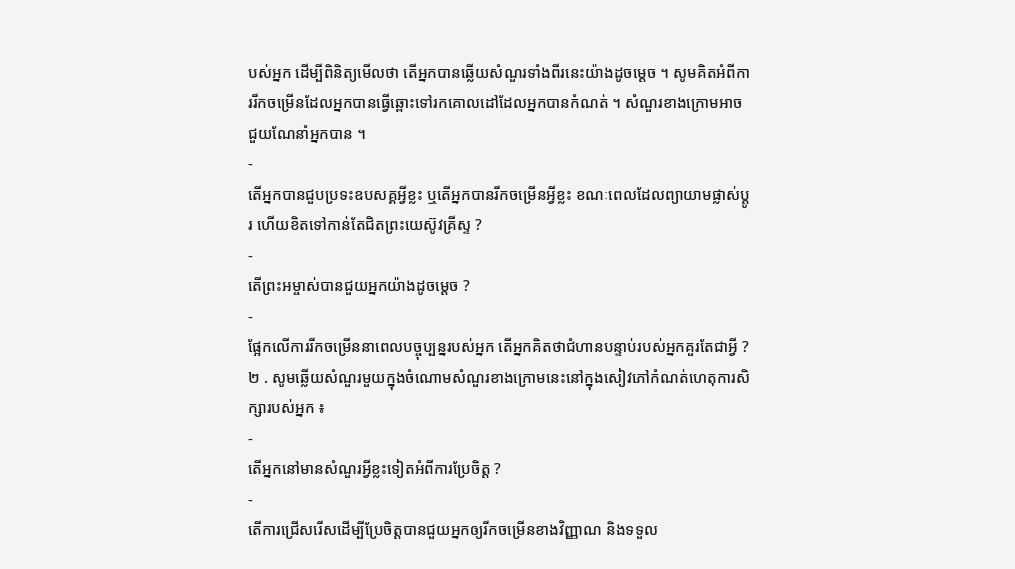បស់អ្នក ដើម្បីពិនិត្យមើលថា តើអ្នកបានឆ្លើយសំណួរទាំងពីរនេះយ៉ាងដូចម្តេច ។ សូមគិតអំពីការរីកចម្រើនដែលអ្នកបានធ្វើឆ្ពោះទៅរកគោលដៅដែលអ្នកបានកំណត់ ។ សំណួរខាងក្រោមអាចជួយណែនាំអ្នកបាន ។
-
តើអ្នកបានជួបប្រទះឧបសគ្គអ្វីខ្លះ ឬតើអ្នកបានរីកចម្រើនអ្វីខ្លះ ខណៈពេលដែលព្យាយាមផ្លាស់ប្តូរ ហើយខិតទៅកាន់តែជិតព្រះយេស៊ូវគ្រីស្ទ ?
-
តើព្រះអម្ចាស់បានជួយអ្នកយ៉ាងដូចម្ដេច ?
-
ផ្អែកលើការរីកចម្រើននាពេលបច្ចុប្បន្នរបស់អ្នក តើអ្នកគិតថាជំហានបន្ទាប់របស់អ្នកគួរតែជាអ្វី ?
២ . សូមឆ្លើយសំណួរមួយក្នុងចំណោមសំណួរខាងក្រោមនេះនៅក្នុងសៀវភៅកំណត់ហេតុការសិក្សារបស់អ្នក ៖
-
តើអ្នកនៅមានសំណួរអ្វីខ្លះទៀតអំពីការប្រែចិត្ត ?
-
តើការជ្រើសរើសដើម្បីប្រែចិត្តបានជួយអ្នកឲ្យរីកចម្រើនខាងវិញ្ញាណ និងទទួល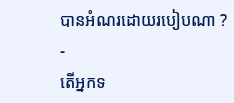បានអំណរដោយរបៀបណា ?
-
តើអ្នកទ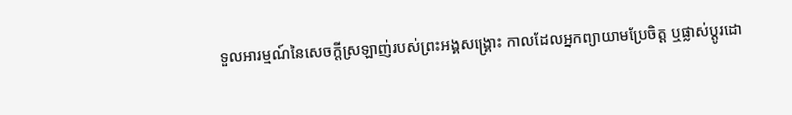ទួលអារម្មណ៍នៃសេចក្តីស្រឡាញ់របស់ព្រះអង្គសង្រ្គោះ កាលដែលអ្នកព្យាយាមប្រែចិត្ត ឬផ្លាស់ប្តូរដោ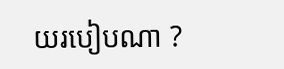យរបៀបណា ?